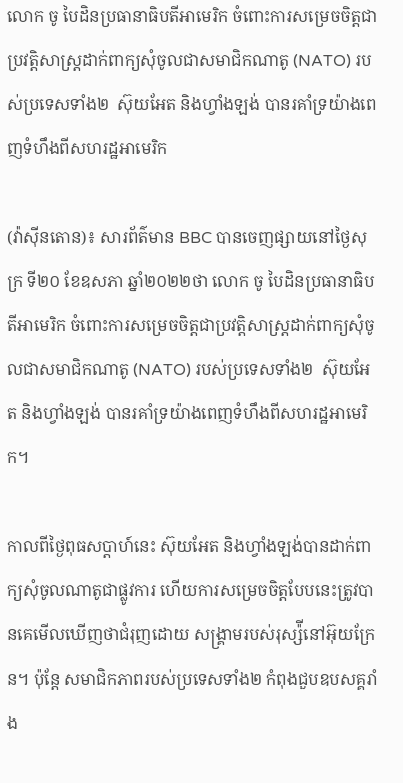លោក ចូ បៃដិនប្រធានាធិបតីអាមេរិក ចំពោះការសម្រេចចិត្តជាប្រវត្តិសាស្ត្រដាក់ពាក្យសុំចូលជាសមាជិកណាតូ (NATO) របស់ប្រទេសទាំង២  ស៊ុយអែត និងហ្វាំងឡង់ បានរគាំទ្រយ៉ាងពេញទំហឹងពីសហរដ្ឋអាមេរិក

(វ៉ាស៊ីនតោន)៖ សារព័ត៌មាន BBC បានចេញផ្សាយនៅថ្ងៃសុក្រ ទី២០ ខែឧសភា ឆ្នាំ២០២២ថា លោក ចូ បៃដិនប្រធានាធិបតីអាមេរិក ចំពោះការសម្រេចចិត្តជាប្រវត្តិសាស្ត្រដាក់ពាក្យសុំចូលជាសមាជិកណាតូ (NATO) របស់ប្រទេសទាំង២  ស៊ុយអែត និងហ្វាំងឡង់ បានរគាំទ្រយ៉ាងពេញទំហឹងពីសហរដ្ឋអាមេរិក។

កាលពីថ្ងៃពុធសប្ដាហ៍នេះ ស៊ុយអែត និងហ្វាំងឡង់បានដាក់ពាក្យសុំចូលណាតូជាផ្លូវការ ហើយការសម្រេចចិត្តបែបនេះត្រូវបានគេមើលឃើញថាជំរុញដោយ សង្រ្គាមរបស់រុស្ស៉ីនៅអ៊ុយក្រែន។ ប៉ុន្តែ សមាជិកភាពរបស់ប្រទេសទាំង២ កំពុងជួបឧបសគ្គរាំង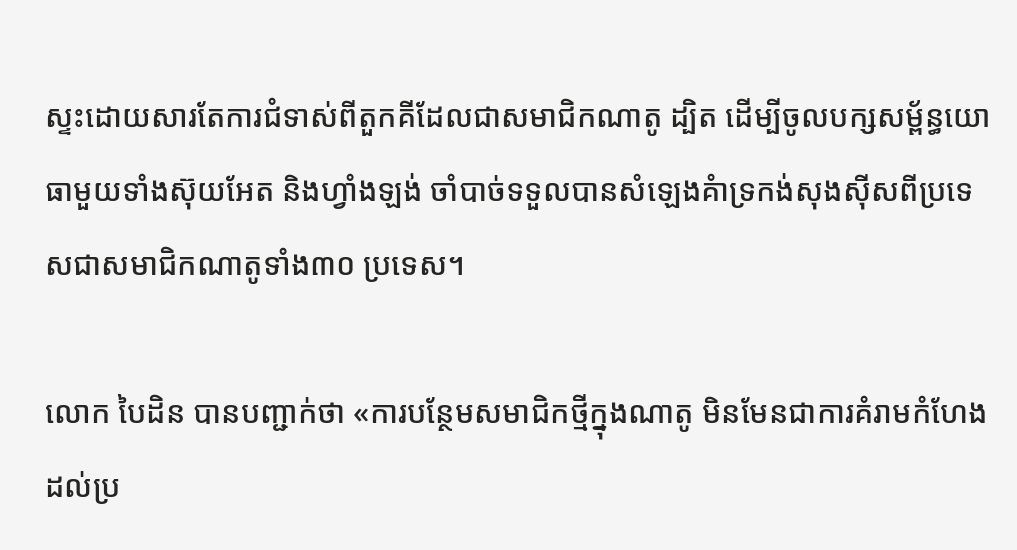ស្ទះដោយសារតែការជំទាស់ពីតួកគីដែលជាសមាជិកណាតូ ដ្បិត ដើម្បីចូលបក្សសម្ព័ន្ធយោធាមួយទាំងស៊ុយអែត និងហ្វាំងឡង់ ចាំបាច់ទទួលបានសំឡេងគំាទ្រកង់សុងស៊ីសពីប្រទេសជាសមាជិកណាតូទាំង៣០ ប្រទេស។

លោក បៃដិន បានបញ្ជាក់ថា «ការបន្ថែមសមាជិកថ្មីក្នុងណាតូ មិនមែនជាការគំរាមកំហែងដល់ប្រ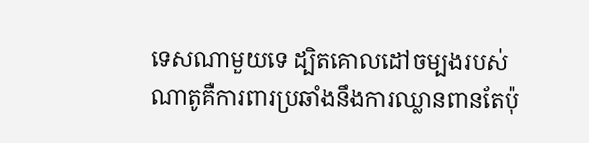ទេសណាមួយទេ ដ្បិតគោលដៅចម្បងរបស់ ណាតូគឺការពារប្រឆាំងនឹងការឈ្លានពានតែប៉ុ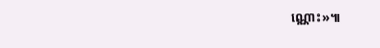ណ្ណោះ»៕